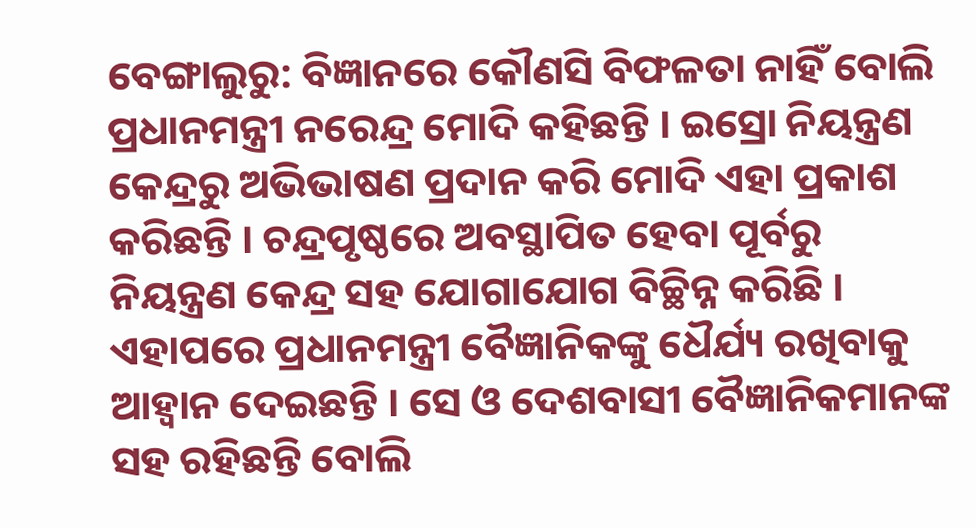ବେଙ୍ଗାଲୁରୁ: ବିଜ୍ଞାନରେ କୌଣସି ବିଫଳତା ନାହିଁ ବୋଲି ପ୍ରଧାନମନ୍ତ୍ରୀ ନରେନ୍ଦ୍ର ମୋଦି କହିଛନ୍ତି । ଇସ୍ରୋ ନିୟନ୍ତ୍ରଣ କେନ୍ଦ୍ରରୁ ଅଭିଭାଷଣ ପ୍ରଦାନ କରି ମୋଦି ଏହା ପ୍ରକାଶ କରିଛନ୍ତି । ଚନ୍ଦ୍ରପୃଷ୍ଠରେ ଅବସ୍ଥାପିତ ହେବା ପୂର୍ବରୁ ନିୟନ୍ତ୍ରଣ କେନ୍ଦ୍ର ସହ ଯୋଗାଯୋଗ ବିଚ୍ଛିନ୍ନ କରିଛି । ଏହାପରେ ପ୍ରଧାନମନ୍ତ୍ରୀ ବୈଜ୍ଞାନିକଙ୍କୁ ଧୈର୍ଯ୍ୟ ରଖିବାକୁ ଆହ୍ବାନ ଦେଇଛନ୍ତି । ସେ ଓ ଦେଶବାସୀ ବୈଜ୍ଞାନିକମାନଙ୍କ ସହ ରହିଛନ୍ତି ବୋଲି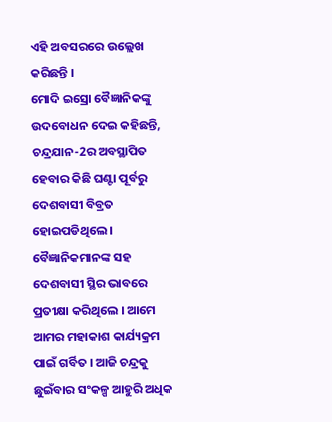ଏହି ଅବସରରେ ଉଲ୍ଲେଖ କରିଛନ୍ତି ।
ମୋଦି ଇସ୍ରୋ ବୈଜ୍ଞାନିକଙ୍କୁ ଉଦବୋଧନ ଦେଇ କହିଛନ୍ତି, ଚନ୍ଦ୍ରଯାନ-2ର ଅବସ୍ଥାପିତ ହେବାର କିଛି ଘଣ୍ଟା ପୂର୍ବରୁ ଦେଶବାସୀ ବିବ୍ରତ ହୋଇପଡିଥିଲେ । ବୈଜ୍ଞାନିକମାନଙ୍କ ସହ ଦେଶବାସୀ ସ୍ଥିର ଭାବରେ ପ୍ରତୀକ୍ଷା କରିଥିଲେ । ଆମେ ଆମର ମହାକାଶ କାର୍ଯ୍ୟକ୍ରମ ପାଇଁ ଗର୍ବିତ । ଆଜି ଚନ୍ଦ୍ରକୁ ଛୁଇଁବାର ସଂକଳ୍ପ ଆହୁରି ଅଧିକ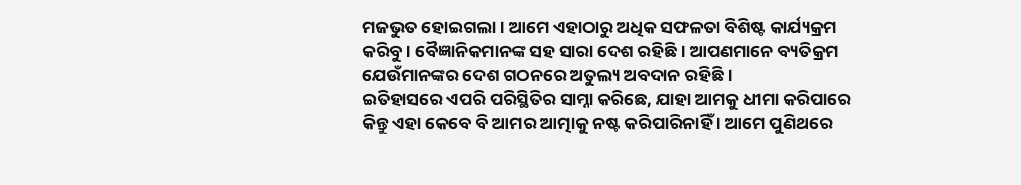ମଜଭୁତ ହୋଇଗଲା । ଆମେ ଏହାଠାରୁ ଅଧିକ ସଫଳତା ବିଶିଷ୍ଟ କାର୍ଯ୍ୟକ୍ରମ କରିବୁ । ବୈଜ୍ଞାନିକମାନଙ୍କ ସହ ସାରା ଦେଶ ରହିଛି । ଆପଣମାନେ ବ୍ୟତିକ୍ରମ ଯେଉଁମାନଙ୍କର ଦେଶ ଗଠନରେ ଅତୁଲ୍ୟ ଅବଦାନ ରହିଛି ।
ଇତିହାସରେ ଏପରି ପରିସ୍ଥିତିର ସାମ୍ନା କରିଛେ, ଯାହା ଆମକୁ ଧୀମା କରିପାରେ କିନ୍ତୁ ଏହା କେବେ ବି ଆମର ଆତ୍ମାକୁ ନଷ୍ଟ କରିପାରିନାହିଁ । ଆମେ ପୁଣିଥରେ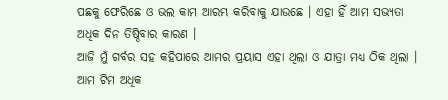ପଛକୁ ଫେରିଛେ ଓ ଭଲ କାମ ଆରମ୍ଭ କରିବାକୁ ଯାଉଛେ । ଏହା ହିଁ ଆମ ସଭ୍ୟତା ଅଧିକ ଦିନ ତିଷ୍ଠିବାର କାରଣ ।
ଆଜି ମୁଁ ଗର୍ବର ସହ କହିପାରେ ଆମର ପ୍ରୟାସ ଏହା ଥିଲା ଓ ଯାତ୍ରା ମଧ୍ୟ ଠିକ ଥିଲା । ଆମ ଟିମ ଅଧିକ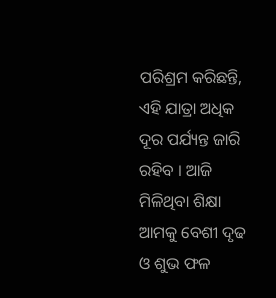ପରିଶ୍ରମ କରିଛନ୍ତି, ଏହି ଯାତ୍ରା ଅଧିକ ଦୂର ପର୍ଯ୍ୟନ୍ତ ଜାରି ରହିବ । ଆଜି ମିଳିଥିବା ଶିକ୍ଷା ଆମକୁ ବେଶୀ ଦୃଢ ଓ ଶୁଭ ଫଳ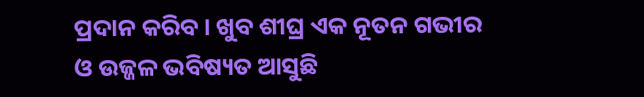ପ୍ରଦାନ କରିବ । ଖୁବ ଶୀଘ୍ର ଏକ ନୂତନ ଗଭୀର ଓ ଉଜ୍ଜଳ ଭବିଷ୍ୟତ ଆସୁଛି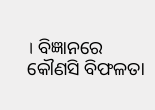। ବିଜ୍ଞାନରେ କୌଣସି ବିଫଳତା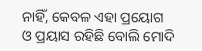ନାହିଁ, କେବଳ ଏହା ପ୍ରୟୋଗ ଓ ପ୍ରୟାସ ରହିଛି ବୋଲି ମୋଦି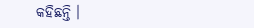କହିଛନ୍ତି ।